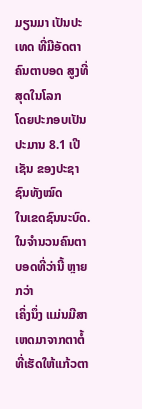ມຽນມາ ເປັນປະເທດ ທີ່ມີອັດຕາຄົນຕາບອດ ສູງທີ່ສຸດໃນໂລກ
ໂດຍປະກອບເປັນປະມານ 8.1 ເປີເຊັນ ຂອງປະຊາຊົນທັງໝົດ
ໃນເຂດຊົນນະບົດ. ໃນຈໍານວນຄົນຕາບອດທີ່ວ່ານີ້ ຫຼາຍກວ່າ
ເຄິ່ງນຶ່ງ ແມ່ນມີສາເຫດມາຈາກຕາຕໍ້ ທີ່ເຮັດໃຫ້ແກ້ວຕາ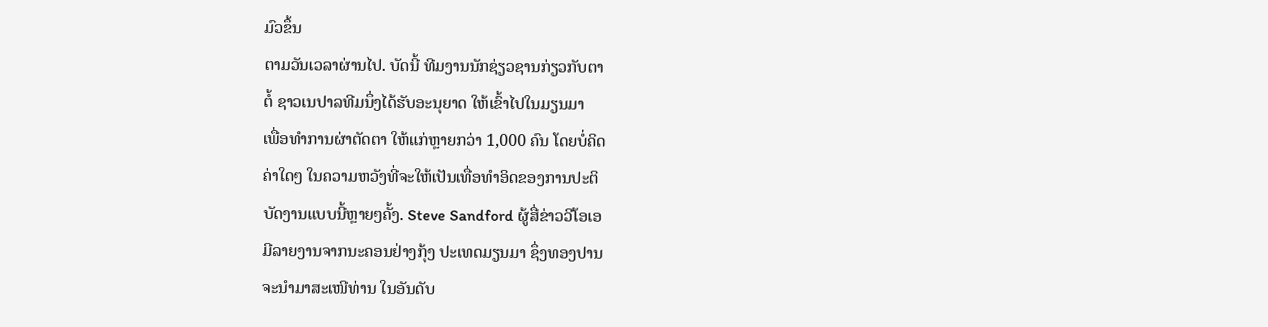ມົວຂຶ້ນ
ຕາມວັນເວລາຜ່ານໄປ. ບັດນີ້ ທີມງານນັກຊ່ຽວຊານກ່ຽວກັບຕາ
ຕໍ້ ຊາວເນປາລທີມນຶ່ງໄດ້ຮັບອະນຸຍາດ ໃຫ້ເຂົ້າໄປໃນມຽນມາ
ເພື່ອທໍາການຜ່າຕັດຕາ ໃຫ້ແກ່ຫຼາຍກວ່າ 1,000 ຄົນ ໂດຍບໍ່ຄິດ
ຄ່າໃດໆ ໃນຄວາມຫວັງທີ່ຈະໃຫ້ເປັນເທື່ອທໍາອິດຂອງການປະຕິ
ບັດງານແບບນີ້ຫຼາຍໆຄັ້ງ. Steve Sandford ຜູ້ສື່ຂ່າວວີໂອເອ
ມີລາຍງານຈາກນະຄອນຢ່າງກຸ້ງ ປະເທດມຽນມາ ຊຶ່ງທອງປານ
ຈະນໍາມາສະເໜີທ່ານ ໃນອັນດັບ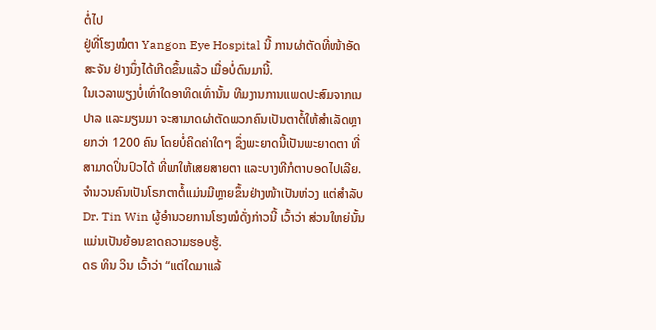ຕໍ່ໄປ
ຢູ່ທີ່ໂຮງໝໍຕາ Yangon Eye Hospital ນີ້ ການຜ່າຕັດທີ່ໜ້າອັດສະຈັນ ຢ່າງນຶ່ງໄດ້ເກີດຂຶ້ນແລ້ວ ເມື່ອບໍ່ດົນມານີ້.
ໃນເວລາພຽງບໍ່ເທົ່າໃດອາທິດເທົ່ານັ້ນ ທີມງານການແພດປະສົມຈາກເນປາລ ແລະມຽນມາ ຈະສາມາດຜ່າຕັດພວກຄົນເປັນຕາຕໍ້ໃຫ້ສໍາເລັດຫຼາຍກວ່າ 1200 ຄົນ ໂດຍບໍ່ຄິດຄ່າໃດໆ ຊຶ່ງພະຍາດນີ້ເປັນພະຍາດຕາ ທີ່ສາມາດປິ່ນປົວໄດ້ ທີ່ພາໃຫ້ເສຍສາຍຕາ ແລະບາງທີກໍຕາບອດໄປເລີຍ.
ຈໍານວນຄົນເປັນໂຣກຕາຕໍ້ແມ່ນມີຫຼາຍຂຶ້ນຢ່າງໜ້າເປັນຫ່ວງ ແຕ່ສໍາລັບ Dr. Tin Win ຜູ້ອໍານວຍການໂຮງໝໍດັ່ງກ່າວນີ້ ເວົ້າວ່າ ສ່ວນໃຫຍ່ນັ້ນ ແມ່ນເປັນຍ້ອນຂາດຄວາມຮອບຮູ້.
ດຣ ທິນ ວິນ ເວົ້າວ່າ “ແຕ່ໃດມາແລ້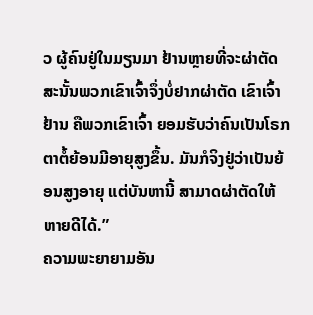ວ ຜູ້ຄົນຢູ່ໃນມຽນມາ ຢ້ານຫຼາຍທີ່ຈະຜ່າຕັດ ສະນັ້ນພວກເຂົາເຈົ້າຈຶ່ງບໍ່ຢາກຜ່າຕັດ ເຂົາເຈົ້າຢ້ານ ຄືພວກເຂົາເຈົ້າ ຍອມຮັບວ່າຄົນເປັນໂຣກຕາຕໍ້ຍ້ອນມີອາຍຸສູງຂຶ້ນ. ມັນກໍຈິງຢູ່ວ່າເປັນຍ້ອນສູງອາຍຸ ແຕ່ບັນຫານີ້ ສາມາດຜ່າຕັດໃຫ້ຫາຍດີໄດ້.”
ຄວາມພະຍາຍາມອັນ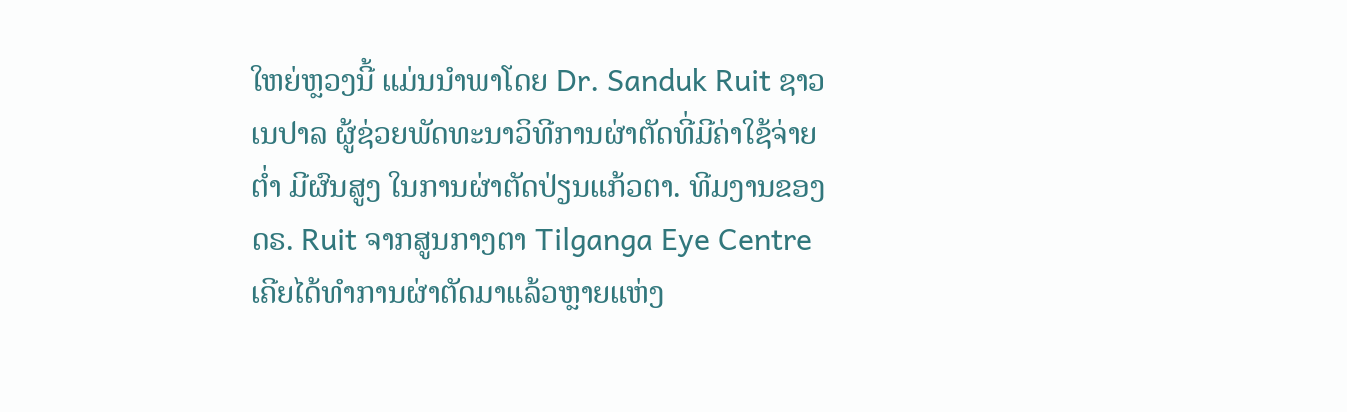ໃຫຍ່ຫຼວງນີ້ ແມ່ນນໍາພາໂດຍ Dr. Sanduk Ruit ຊາວເນປາລ ຜູ້ຊ່ວຍພັດທະນາວິທີການຜ່າຕັດທີ່ມີຄ່າໃຊ້ຈ່າຍຕໍ່າ ມີຜົນສູງ ໃນການຜ່າຕັດປ່ຽນແກ້ວຕາ. ທີມງານຂອງ ດຣ. Ruit ຈາກສູນກາງຕາ Tilganga Eye Centre ເຄີຍໄດ້ທໍາການຜ່າຕັດມາແລ້ວຫຼາຍແຫ່ງ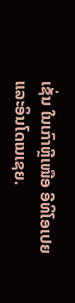ເຊັ່ນ ໃນເກົາຫຼີເໜືອ ອີທິໂອເປຍ ແລະອິນໂດເນເຊຍ.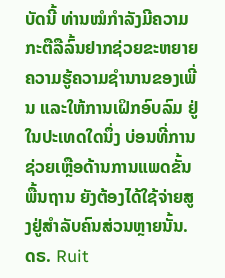ບັດນີ້ ທ່ານໝໍກໍາລັງມີຄວາມກະຕືລືລົ້ນຢາກຊ່ວຍຂະຫຍາຍຄວາມຮູ້ຄວາມຊໍານານຂອງເພີ່ນ ແລະໃຫ້ການເຝິກອົບລົມ ຢູ່ໃນປະເທດໃດນຶ່ງ ບ່ອນທີ່ການຊ່ວຍເຫຼືອດ້ານການແພດຂັ້ນພື້ນຖານ ຍັງຕ້ອງໄດ້ໃຊ້ຈ່າຍສູງຢູ່ສໍາລັບຄົນສ່ວນຫຼາຍນັ້ນ.
ດຣ. Ruit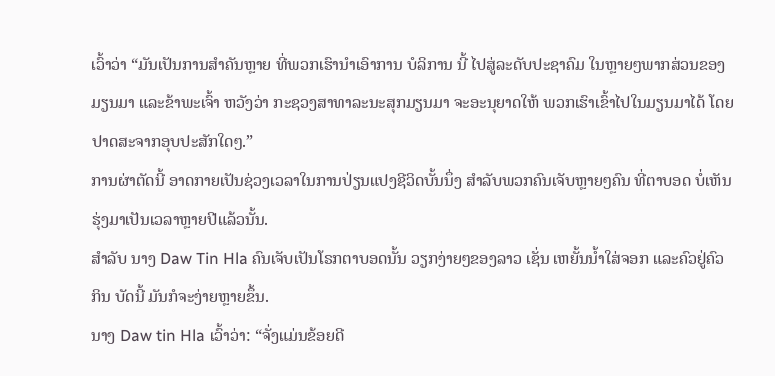ເວົ້າວ່າ “ມັນເປັນການສໍາຄັນຫຼາຍ ທີ່ພວກເຮົານຳເອົາການ ບໍລິການ ນີ້ ໄປສູ່ລະດັບປະຊາຄົມ ໃນຫຼາຍໆພາກສ່ວນຂອງມຽນມາ ແລະຂ້າພະເຈົ້າ ຫວັງວ່າ ກະຊວງສາທາລະນະສຸກມຽນມາ ຈະອະນຸຍາດໃຫ້ ພວກເຮົາເຂົ້າໄປໃນມຽນມາໄດ້ ໂດຍປາດສະຈາກອຸບປະສັກໃດໆ.”
ການຜ່າຕັດນີ້ ອາດກາຍເປັນຊ່ວງເວລາໃນການປ່ຽນແປງຊີວິດບັ້ນນຶ່ງ ສໍາລັບພວກຄົນເຈັບຫຼາຍໆຄົນ ທີ່ຕາບອດ ບໍ່ເຫັນຮຸ່ງມາເປັນເວລາຫຼາຍປີແລ້ວນັ້ນ.
ສໍາລັບ ນາງ Daw Tin Hla ຄົນເຈັບເປັນໂຣກຕາບອດນັ້ນ ວຽກງ່າຍໆຂອງລາວ ເຊັ່ນ ເຫຍັ້ນນໍ້າໃສ່ຈອກ ແລະຄົວຢູ່ຄົວກິນ ບັດນີ້ ມັນກໍຈະງ່າຍຫຼາຍຂຶ້ນ.
ນາງ Daw tin Hla ເວົ້າວ່າ: “ຈັ່ງແມ່ນຂ້ອຍດີ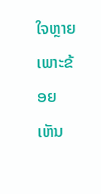ໃຈຫຼາຍ ເພາະຂ້ອຍເຫັນ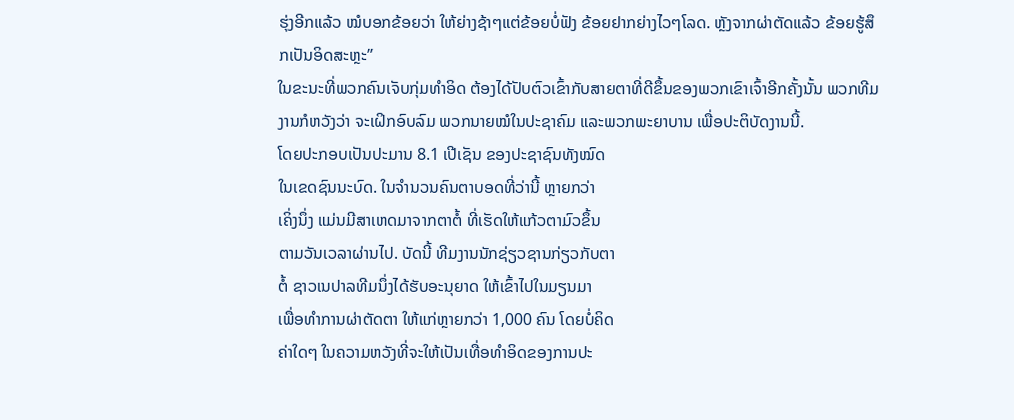ຮຸ່ງອີກແລ້ວ ໝໍບອກຂ້ອຍວ່າ ໃຫ້ຍ່າງຊ້າໆແຕ່ຂ້ອຍບໍ່ຟັງ ຂ້ອຍຢາກຍ່າງໄວໆໂລດ. ຫຼັງຈາກຜ່າຕັດແລ້ວ ຂ້ອຍຮູ້ສຶກເປັນອິດສະຫຼະ”
ໃນຂະນະທີ່ພວກຄົນເຈັບກຸ່ມທໍາອິດ ຕ້ອງໄດ້ປັບຕົວເຂົ້າກັບສາຍຕາທີ່ດີຂຶ້ນຂອງພວກເຂົາເຈົ້າອີກຄັ້ງນັ້ນ ພວກທີມງານກໍຫວັງວ່າ ຈະເຝິກອົບລົມ ພວກນາຍໝໍໃນປະຊາຄົມ ແລະພວກພະຍາບານ ເພື່ອປະຕິບັດງານນີ້.
ໂດຍປະກອບເປັນປະມານ 8.1 ເປີເຊັນ ຂອງປະຊາຊົນທັງໝົດ
ໃນເຂດຊົນນະບົດ. ໃນຈໍານວນຄົນຕາບອດທີ່ວ່ານີ້ ຫຼາຍກວ່າ
ເຄິ່ງນຶ່ງ ແມ່ນມີສາເຫດມາຈາກຕາຕໍ້ ທີ່ເຮັດໃຫ້ແກ້ວຕາມົວຂຶ້ນ
ຕາມວັນເວລາຜ່ານໄປ. ບັດນີ້ ທີມງານນັກຊ່ຽວຊານກ່ຽວກັບຕາ
ຕໍ້ ຊາວເນປາລທີມນຶ່ງໄດ້ຮັບອະນຸຍາດ ໃຫ້ເຂົ້າໄປໃນມຽນມາ
ເພື່ອທໍາການຜ່າຕັດຕາ ໃຫ້ແກ່ຫຼາຍກວ່າ 1,000 ຄົນ ໂດຍບໍ່ຄິດ
ຄ່າໃດໆ ໃນຄວາມຫວັງທີ່ຈະໃຫ້ເປັນເທື່ອທໍາອິດຂອງການປະ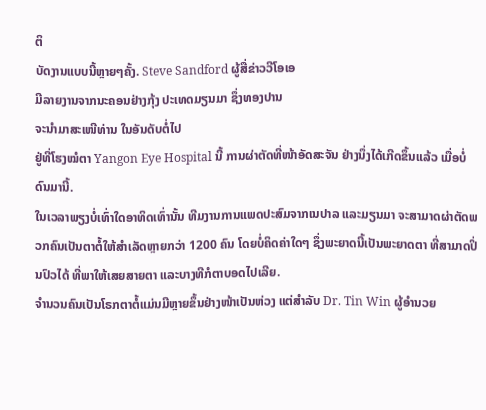ຕິ
ບັດງານແບບນີ້ຫຼາຍໆຄັ້ງ. Steve Sandford ຜູ້ສື່ຂ່າວວີໂອເອ
ມີລາຍງານຈາກນະຄອນຢ່າງກຸ້ງ ປະເທດມຽນມາ ຊຶ່ງທອງປານ
ຈະນໍາມາສະເໜີທ່ານ ໃນອັນດັບຕໍ່ໄປ
ຢູ່ທີ່ໂຮງໝໍຕາ Yangon Eye Hospital ນີ້ ການຜ່າຕັດທີ່ໜ້າອັດສະຈັນ ຢ່າງນຶ່ງໄດ້ເກີດຂຶ້ນແລ້ວ ເມື່ອບໍ່ດົນມານີ້.
ໃນເວລາພຽງບໍ່ເທົ່າໃດອາທິດເທົ່ານັ້ນ ທີມງານການແພດປະສົມຈາກເນປາລ ແລະມຽນມາ ຈະສາມາດຜ່າຕັດພວກຄົນເປັນຕາຕໍ້ໃຫ້ສໍາເລັດຫຼາຍກວ່າ 1200 ຄົນ ໂດຍບໍ່ຄິດຄ່າໃດໆ ຊຶ່ງພະຍາດນີ້ເປັນພະຍາດຕາ ທີ່ສາມາດປິ່ນປົວໄດ້ ທີ່ພາໃຫ້ເສຍສາຍຕາ ແລະບາງທີກໍຕາບອດໄປເລີຍ.
ຈໍານວນຄົນເປັນໂຣກຕາຕໍ້ແມ່ນມີຫຼາຍຂຶ້ນຢ່າງໜ້າເປັນຫ່ວງ ແຕ່ສໍາລັບ Dr. Tin Win ຜູ້ອໍານວຍ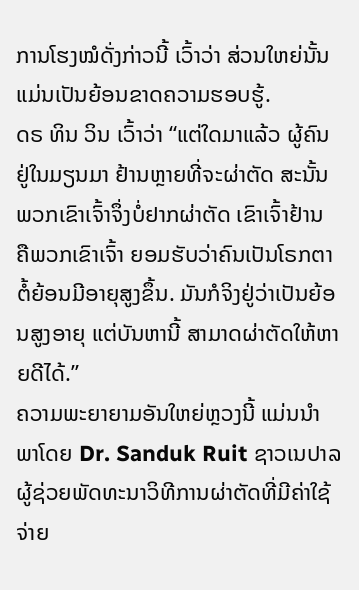ການໂຮງໝໍດັ່ງກ່າວນີ້ ເວົ້າວ່າ ສ່ວນໃຫຍ່ນັ້ນ ແມ່ນເປັນຍ້ອນຂາດຄວາມຮອບຮູ້.
ດຣ ທິນ ວິນ ເວົ້າວ່າ “ແຕ່ໃດມາແລ້ວ ຜູ້ຄົນຢູ່ໃນມຽນມາ ຢ້ານຫຼາຍທີ່ຈະຜ່າຕັດ ສະນັ້ນພວກເຂົາເຈົ້າຈຶ່ງບໍ່ຢາກຜ່າຕັດ ເຂົາເຈົ້າຢ້ານ ຄືພວກເຂົາເຈົ້າ ຍອມຮັບວ່າຄົນເປັນໂຣກຕາຕໍ້ຍ້ອນມີອາຍຸສູງຂຶ້ນ. ມັນກໍຈິງຢູ່ວ່າເປັນຍ້ອນສູງອາຍຸ ແຕ່ບັນຫານີ້ ສາມາດຜ່າຕັດໃຫ້ຫາຍດີໄດ້.”
ຄວາມພະຍາຍາມອັນໃຫຍ່ຫຼວງນີ້ ແມ່ນນໍາພາໂດຍ Dr. Sanduk Ruit ຊາວເນປາລ ຜູ້ຊ່ວຍພັດທະນາວິທີການຜ່າຕັດທີ່ມີຄ່າໃຊ້ຈ່າຍ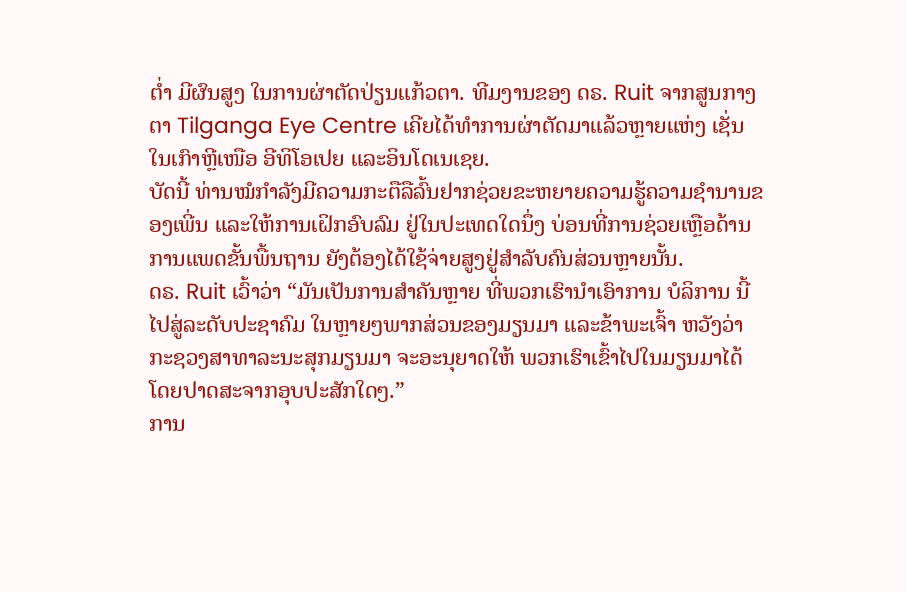ຕໍ່າ ມີຜົນສູງ ໃນການຜ່າຕັດປ່ຽນແກ້ວຕາ. ທີມງານຂອງ ດຣ. Ruit ຈາກສູນກາງຕາ Tilganga Eye Centre ເຄີຍໄດ້ທໍາການຜ່າຕັດມາແລ້ວຫຼາຍແຫ່ງ ເຊັ່ນ ໃນເກົາຫຼີເໜືອ ອີທິໂອເປຍ ແລະອິນໂດເນເຊຍ.
ບັດນີ້ ທ່ານໝໍກໍາລັງມີຄວາມກະຕືລືລົ້ນຢາກຊ່ວຍຂະຫຍາຍຄວາມຮູ້ຄວາມຊໍານານຂອງເພີ່ນ ແລະໃຫ້ການເຝິກອົບລົມ ຢູ່ໃນປະເທດໃດນຶ່ງ ບ່ອນທີ່ການຊ່ວຍເຫຼືອດ້ານການແພດຂັ້ນພື້ນຖານ ຍັງຕ້ອງໄດ້ໃຊ້ຈ່າຍສູງຢູ່ສໍາລັບຄົນສ່ວນຫຼາຍນັ້ນ.
ດຣ. Ruit ເວົ້າວ່າ “ມັນເປັນການສໍາຄັນຫຼາຍ ທີ່ພວກເຮົານຳເອົາການ ບໍລິການ ນີ້ ໄປສູ່ລະດັບປະຊາຄົມ ໃນຫຼາຍໆພາກສ່ວນຂອງມຽນມາ ແລະຂ້າພະເຈົ້າ ຫວັງວ່າ ກະຊວງສາທາລະນະສຸກມຽນມາ ຈະອະນຸຍາດໃຫ້ ພວກເຮົາເຂົ້າໄປໃນມຽນມາໄດ້ ໂດຍປາດສະຈາກອຸບປະສັກໃດໆ.”
ການ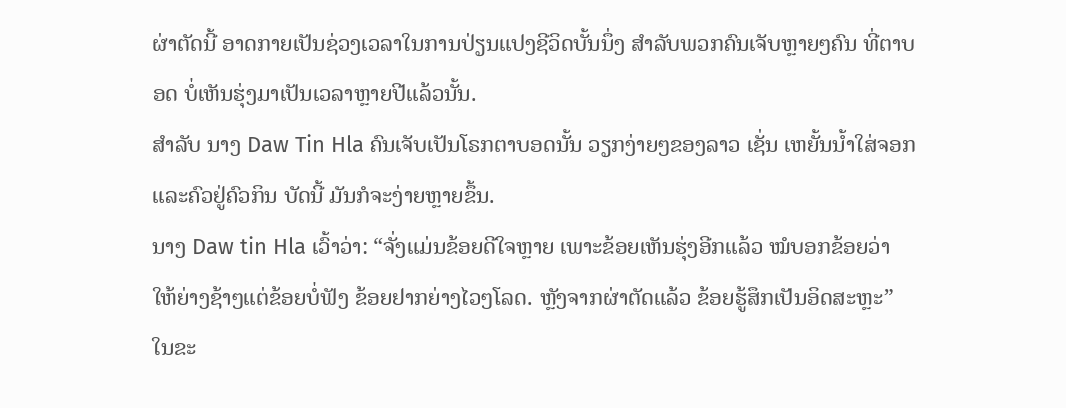ຜ່າຕັດນີ້ ອາດກາຍເປັນຊ່ວງເວລາໃນການປ່ຽນແປງຊີວິດບັ້ນນຶ່ງ ສໍາລັບພວກຄົນເຈັບຫຼາຍໆຄົນ ທີ່ຕາບອດ ບໍ່ເຫັນຮຸ່ງມາເປັນເວລາຫຼາຍປີແລ້ວນັ້ນ.
ສໍາລັບ ນາງ Daw Tin Hla ຄົນເຈັບເປັນໂຣກຕາບອດນັ້ນ ວຽກງ່າຍໆຂອງລາວ ເຊັ່ນ ເຫຍັ້ນນໍ້າໃສ່ຈອກ ແລະຄົວຢູ່ຄົວກິນ ບັດນີ້ ມັນກໍຈະງ່າຍຫຼາຍຂຶ້ນ.
ນາງ Daw tin Hla ເວົ້າວ່າ: “ຈັ່ງແມ່ນຂ້ອຍດີໃຈຫຼາຍ ເພາະຂ້ອຍເຫັນຮຸ່ງອີກແລ້ວ ໝໍບອກຂ້ອຍວ່າ ໃຫ້ຍ່າງຊ້າໆແຕ່ຂ້ອຍບໍ່ຟັງ ຂ້ອຍຢາກຍ່າງໄວໆໂລດ. ຫຼັງຈາກຜ່າຕັດແລ້ວ ຂ້ອຍຮູ້ສຶກເປັນອິດສະຫຼະ”
ໃນຂະ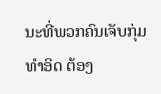ນະທີ່ພວກຄົນເຈັບກຸ່ມທໍາອິດ ຕ້ອງ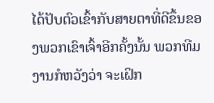ໄດ້ປັບຕົວເຂົ້າກັບສາຍຕາທີ່ດີຂຶ້ນຂອງພວກເຂົາເຈົ້າອີກຄັ້ງນັ້ນ ພວກທີມງານກໍຫວັງວ່າ ຈະເຝິກ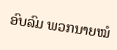ອົບລົມ ພວກນາຍໝໍ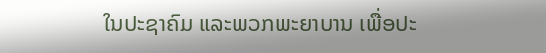ໃນປະຊາຄົມ ແລະພວກພະຍາບານ ເພື່ອປະ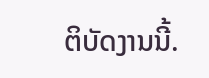ຕິບັດງານນີ້.